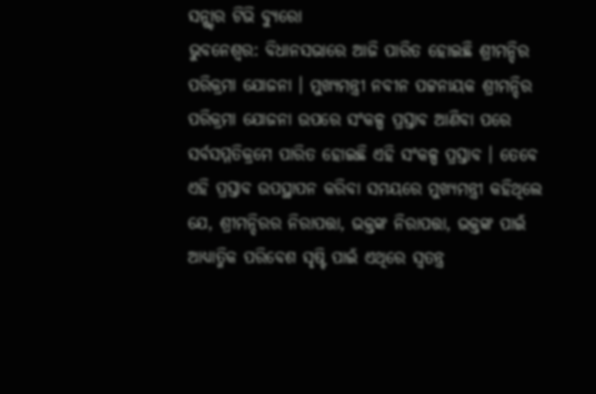ସନ୍ଷ୍ଚାର ଟିଭି ବ୍ୟୁରୋ
ଭୁବନେଶ୍ବର: ବିଧାନସଭାରେ ଆଜି ପାରିତ ହୋଇଛି ଶ୍ରୀମନ୍ଦିର ପରିକ୍ରମା ଯୋଜନା । ମୁଖ୍ୟମନ୍ତ୍ରୀ ନବୀନ ପଟ୍ଟନାୟକ ଶ୍ରୀମନ୍ଦିର ପରିକ୍ରମା ଯୋଜନା ଉପରେ ସଂକଳ୍ପ ପ୍ରସ୍ତାବ ଆଣିବା ପରେ ସର୍ବସମ୍ମତିକ୍ରମେ ପାରିତ ହୋଇଛି ଏହି ସଂକଳ୍ପ ପ୍ରସ୍ତାବ । ତେବେ ଏହି ପ୍ରସ୍ତାବ ଉପସ୍ଥାପନ କରିବା ସମୟରେ ମୁଖ୍ୟମନ୍ତ୍ରୀ କହିଥିଲେ ଯେ, ଶ୍ରୀମନ୍ଦିରର ନିରାପତ୍ତା, ଭକ୍ତଙ୍କ ନିରାପତ୍ତା, ଭକ୍ତଙ୍କ ପାଇଁ ଆଧ୍ୟାତ୍ମିକ ପରିବେଶ ସୃଷ୍ଟି ପାଇଁ ଏଥିରେ ସ୍ୱତନ୍ତ୍ର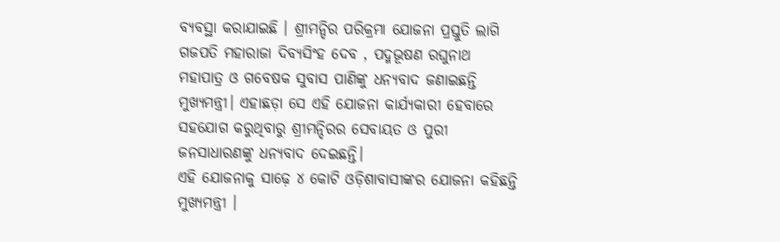ବ୍ୟବସ୍ଥା କରାଯାଇଛି । ଶ୍ରୀମନ୍ଦିର ପରିକ୍ରମା ଯୋଜନା ପ୍ରସ୍ତୁତି ଲାଗି ଗଜପତି ମହାରାଜା ଦିବ୍ୟସିଂହ ଦେବ , ପଦ୍ମଭୂଷଣ ରଘୁନାଥ ମହାପାତ୍ର ଓ ଗବେଷକ ସୁବାସ ପାଣିଙ୍କୁ ଧନ୍ୟବାଦ ଜଣାଇଛନ୍ତି ମୁଖ୍ୟମନ୍ତ୍ରୀ। ଏହାଛଡ଼ା ସେ ଏହି ଯୋଜନା କାର୍ଯ୍ୟକାରୀ ହେବାରେ ସହଯୋଗ କରୁଥିବାରୁ ଶ୍ରୀମନ୍ଦିରର ସେବାୟତ ଓ ପୁରୀ ଜନସାଧାରଣଙ୍କୁ ଧନ୍ୟବାଦ ଦେଇଛନ୍ତି।
ଏହି ଯୋଜନାକୁ ସାଢ଼େ ୪ କୋଟି ଓଡ଼ିଶାବାସୀଙ୍କର ଯୋଜନା କହିଛନ୍ତି ମୁଖ୍ୟମନ୍ତ୍ରୀ ।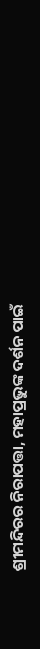ଶ୍ରୀମନ୍ଦିରର ନିରାପତ୍ତା, ମହାପ୍ରଭୁଙ୍କ ଦର୍ଶନ ପାଇଁ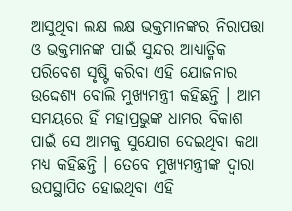ଆସୁଥିବା ଲକ୍ଷ ଲକ୍ଷ ଭକ୍ତମାନଙ୍କର ନିରାପତ୍ତା ଓ ଭକ୍ତମାନଙ୍କ ପାଇଁ ସୁନ୍ଦର ଆଧ୍ୟାତ୍ମିକ ପରିବେଶ ସୃଷ୍ଟି କରିବା ଏହି ଯୋଜନାର ଉଦ୍ଦେଶ୍ୟ ବୋଲି ମୁଖ୍ୟମନ୍ତ୍ରୀ କହିଛନ୍ତି । ଆମ ସମୟରେ ହିଁ ମହାପ୍ରଭୁଙ୍କ ଧାମର ବିକାଶ ପାଇଁ ସେ ଆମକୁ ସୁଯୋଗ ଦେଇଥିବା କଥା ମଧ୍ୟ କହିଛନ୍ତି । ତେବେ ମୁଖ୍ୟମନ୍ତ୍ରୀଙ୍କ ଦ୍ୱାରା ଉପସ୍ଥାପିତ ହୋଇଥିବା ଏହି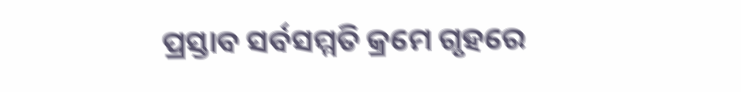ପ୍ରସ୍ତାବ ସର୍ବସମ୍ମତି କ୍ରମେ ଗୃହରେ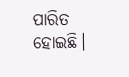ପାରିତ ହୋଇଛି।